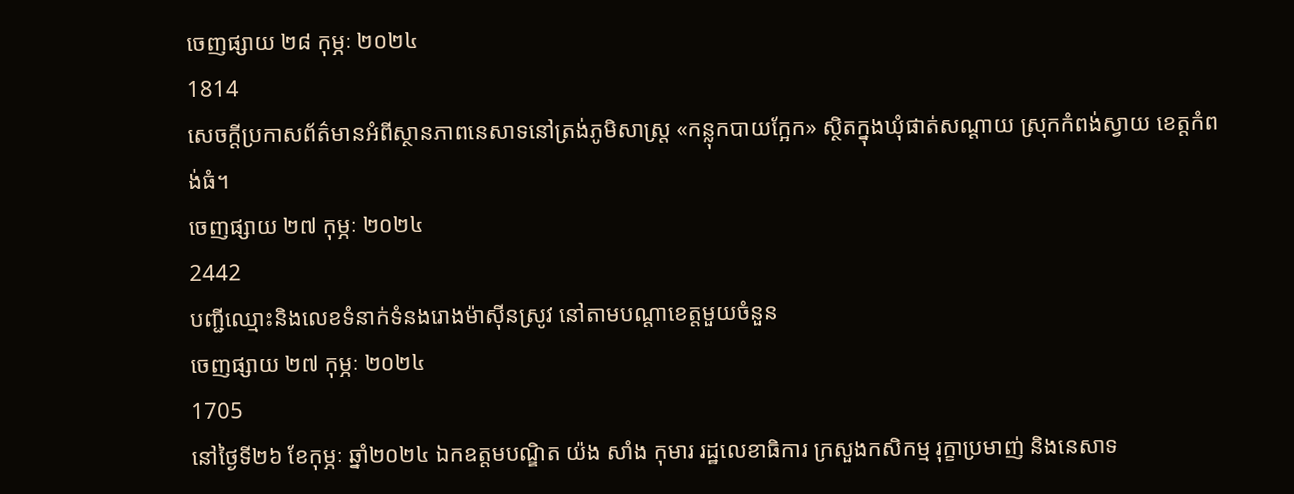ចេញផ្សាយ ២៨ កុម្ភៈ ២០២៤
1814
សេចក្ដីប្រកាសព័ត៌មានអំពីស្ថានភាពនេសាទនៅត្រង់ភូមិសាស្ត្រ «កន្លុកបាយក្អែក» ស្ថិតក្នុងឃុំផាត់សណ្ដាយ ស្រុកកំពង់ស្វាយ ខេត្តកំពង់ធំ។
ចេញផ្សាយ ២៧ កុម្ភៈ ២០២៤
2442
បញ្ជីឈ្មោះនិងលេខទំនាក់ទំនងរោងម៉ាស៊ីនស្រូវ នៅតាមបណ្ដាខេត្តមួយចំនួន
ចេញផ្សាយ ២៧ កុម្ភៈ ២០២៤
1705
នៅថ្ងៃទី២៦ ខែកុម្ភៈ ឆ្នាំ២០២៤ ឯកឧត្តមបណ្ឌិត យ៉ង សាំង កុមារ រដ្ឋលេខាធិការ ក្រសួងកសិកម្ម រុក្ខាប្រមាញ់ និងនេសាទ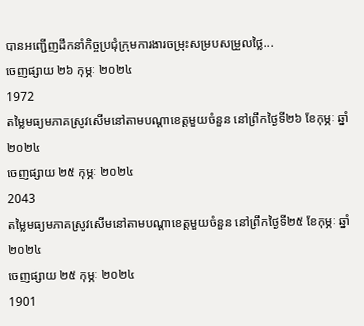បានអញ្ជើញដឹកនាំកិច្ចប្រជុំក្រុមការងារចម្រុះសម្របសម្រួលថ្លៃ...
ចេញផ្សាយ ២៦ កុម្ភៈ ២០២៤
1972
តម្លៃមធ្យមភាគស្រូវសើមនៅតាមបណ្ដាខេត្តមួយចំនួន នៅព្រឹកថ្ងៃទី២៦ ខែកុម្ភៈ ឆ្នាំ២០២៤
ចេញផ្សាយ ២៥ កុម្ភៈ ២០២៤
2043
តម្លៃមធ្យមភាគស្រូវសើមនៅតាមបណ្ដាខេត្តមួយចំនួន នៅព្រឹកថ្ងៃទី២៥ ខែកុម្ភៈ ឆ្នាំ២០២៤
ចេញផ្សាយ ២៥ កុម្ភៈ ២០២៤
1901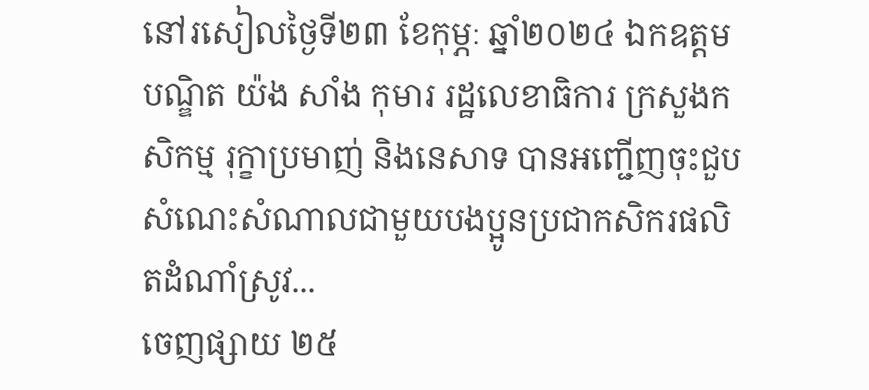នៅរសៀលថ្ងៃទី២៣ ខែកុម្ភៈ ឆ្នាំ២០២៤ ឯកឧត្តមបណ្ឌិត យ៉ង សាំង កុមារ រដ្ឋលេខាធិការ ក្រសួងកសិកម្ម រុក្ខាប្រមាញ់ និងនេសាទ បានអញ្ជើញចុះជួបសំណេះសំណាលជាមួយបងប្អូនប្រជាកសិករផលិតដំណាំស្រូវ...
ចេញផ្សាយ ២៥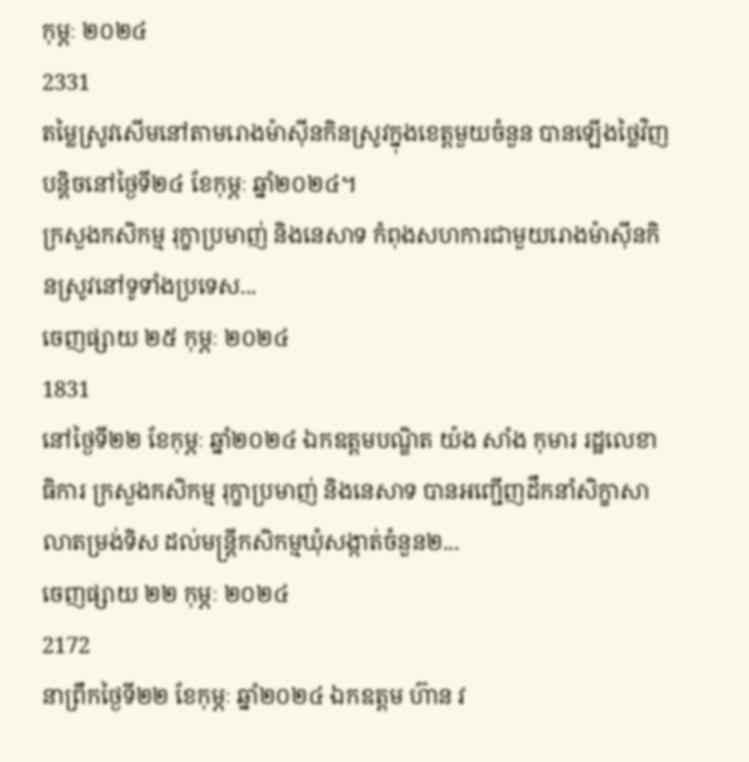កុម្ភៈ ២០២៤
2331
តម្លៃស្រូវសើមនៅតាមរោងម៉ាស៊ីនកិនស្រូវក្នុងខេត្តមួយចំនួន បានឡើងថ្លៃវិញបន្តិចនៅថ្ងៃទី២៤ ខែកុម្ភៈ ឆ្នាំ២០២៤។
ក្រសួងកសិកម្ម រុក្ខាប្រមាញ់ និងនេសាទ កំពុងសហការជាមួយរោងម៉ាស៊ីនកិនស្រូវនៅទូទាំងប្រទេស...
ចេញផ្សាយ ២៥ កុម្ភៈ ២០២៤
1831
នៅថ្ងៃទី២២ ខែកុម្ភៈ ឆ្នាំ២០២៤ ឯកឧត្តមបណ្ឌិត យ៉ង សាំង កុមារ រដ្ឋលេខាធិការ ក្រសួងកសិកម្ម រុក្ខាប្រមាញ់ និងនេសាទ បានអញ្ជើញដឹកនាំសិក្ខាសាលាតម្រង់ទិស ដល់មន្រ្តីកសិកម្មឃុំសង្កាត់ចំនួន២...
ចេញផ្សាយ ២២ កុម្ភៈ ២០២៤
2172
នាព្រឹកថ្ងៃទី២២ ខែកុម្ភៈ ឆ្នាំ២០២៤ ឯកឧត្តម ហ៊ាន វ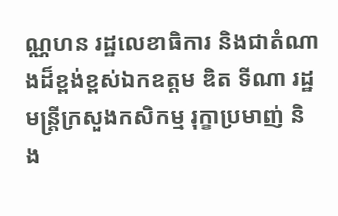ណ្ណហន រដ្ឋលេខាធិការ និងជាតំណាងដ៏ខ្ពង់ខ្ពស់ឯកឧត្តម ឌិត ទីណា រដ្ឋមន្ត្រីក្រសួងកសិកម្ម រុក្ខាប្រមាញ់ និង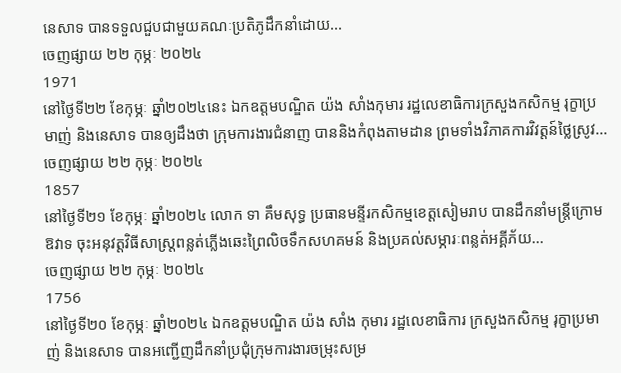នេសាទ បានទទួលជួបជាមួយគណៈប្រតិភូដឹកនាំដោយ...
ចេញផ្សាយ ២២ កុម្ភៈ ២០២៤
1971
នៅថ្ងៃទី២២ ខែកុម្ភៈ ឆ្នាំ២០២៤នេះ ឯកឧត្តមបណ្ឌិត យ៉ង សាំងកុមារ រដ្ឋលេខាធិការក្រសួងកសិកម្ម រុក្ខាប្រមាញ់ និងនេសាទ បានឲ្យដឹងថា ក្រុមការងារជំនាញ បាននិងកំពុងតាមដាន ព្រមទាំងវិភាគការវិវត្តន៍ថ្លៃស្រូវ...
ចេញផ្សាយ ២២ កុម្ភៈ ២០២៤
1857
នៅថ្ងៃទី២១ ខែកុម្ភៈ ឆ្នាំ២០២៤ លោក ទា គឹមសុទ្ធ ប្រធានមន្ទីរកសិកម្មខេត្តសៀមរាប បានដឹកនាំមន្ត្រីក្រោមឱវាទ ចុះអនុវត្តវិធីសាស្ត្រពន្លត់ភ្លើងឆេះព្រៃលិចទឹកសហគមន៍ និងប្រគល់សម្ភារៈពន្លត់អគ្គីភ័យ...
ចេញផ្សាយ ២២ កុម្ភៈ ២០២៤
1756
នៅថ្ងៃទី២០ ខែកុម្ភៈ ឆ្នាំ២០២៤ ឯកឧត្តមបណ្ឌិត យ៉ង សាំង កុមារ រដ្ឋលេខាធិការ ក្រសួងកសិកម្ម រុក្ខាប្រមាញ់ និងនេសាទ បានអញ្ជើញដឹកនាំប្រជុំក្រុមការងារចម្រុះសម្រ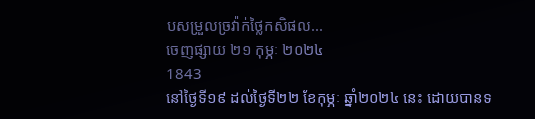បសម្រួលច្រវ៉ាក់ថ្លៃកសិផល...
ចេញផ្សាយ ២១ កុម្ភៈ ២០២៤
1843
នៅថ្ងៃទី១៩ ដល់ថ្ងៃទី២២ ខែកុម្ភៈ ឆ្នាំ២០២៤ នេះ ដោយបានទ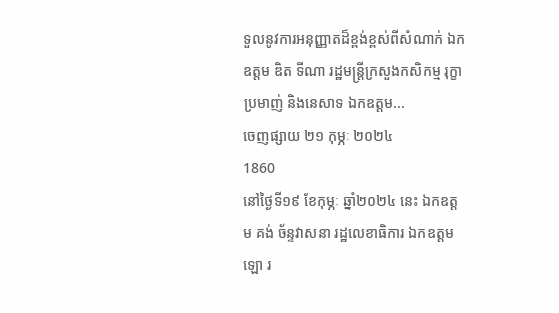ទួលនូវការអនុញ្ញាតដ៏ខ្ពង់ខ្ពស់ពីសំណាក់ ឯកឧត្តម ឌិត ទីណា រដ្ឋមន្រ្តីក្រសួងកសិកម្ម រុក្ខាប្រមាញ់ និងនេសាទ ឯកឧត្ដម...
ចេញផ្សាយ ២១ កុម្ភៈ ២០២៤
1860
នៅថ្ងៃទី១៩ ខែកុម្ភៈ ឆ្នាំ២០២៤ នេះ ឯកឧត្តម គង់ ច័ន្ទវាសនា រដ្ឋលេខាធិការ ឯកឧត្តម ឡោ រ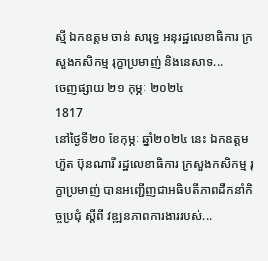ស្មី ឯកឧត្តម ចាន់ សារុទ្ធ អនុរដ្ឋលេខាធិការ ក្រសួងកសិកម្ម រុក្ខាប្រមាញ់ និងនេសាទ...
ចេញផ្សាយ ២១ កុម្ភៈ ២០២៤
1817
នៅថ្ងៃទី២០ ខែកុម្ភៈ ឆ្នាំ២០២៤ នេះ ឯកឧត្តម ហ៊ួត ប៊ុនណារី រដ្ឋលេខាធិការ ក្រសួងកសិកម្ម រុក្ខាប្រមាញ់ បានអញ្ជើញជាអធិបតីភាពដឹកនាំកិច្ចប្រជុំ ស្តីពី វឌ្ឍនភាពការងាររបស់...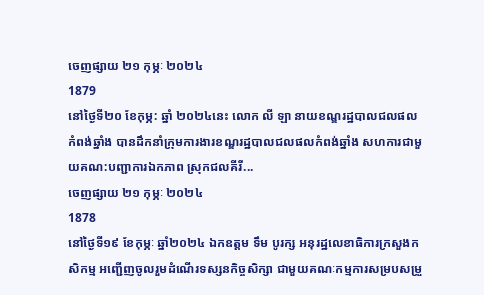ចេញផ្សាយ ២១ កុម្ភៈ ២០២៤
1879
នៅថ្ងៃទី២០ ខែកុម្ភ: ឆ្នាំ ២០២៤នេះ លោក លី ឡា នាយខណ្ឌរដ្ឋបាលជលផលកំពង់ឆ្នាំង បានដឹកនាំក្រុមការងារខណ្ឌរដ្ឋបាលជលផលកំពង់ឆ្នាំង សហការជាមួយគណ:បញ្ជាការឯកភាព ស្រុកជលគីរី...
ចេញផ្សាយ ២១ កុម្ភៈ ២០២៤
1878
នៅថ្ងៃទី១៩ ខែកុម្ភៈ ឆ្នាំ២០២៤ ឯកឧត្តម ទឹម បូរក្ស អនុរដ្ឋលេខាធិការក្រសួងកសិកម្ម អញ្ជើញចូលរួមដំណើរទស្សនកិច្ចសិក្សា ជាមួយគណៈកម្មការសម្របសម្រួ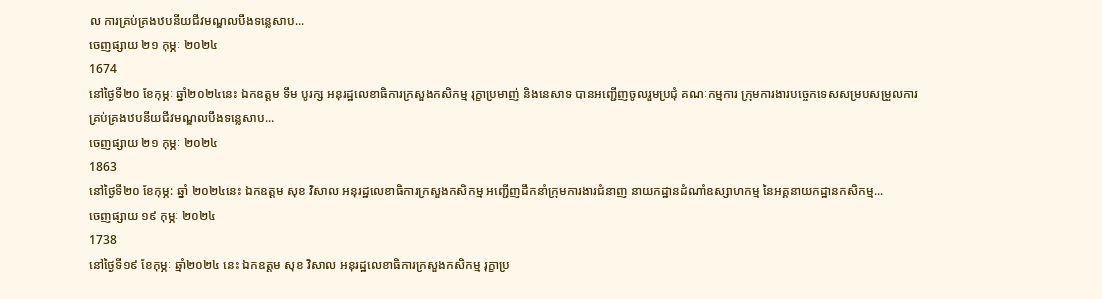ល ការគ្រប់គ្រងឋបនីយជីវមណ្ឌលបឹងទន្លេសាប...
ចេញផ្សាយ ២១ កុម្ភៈ ២០២៤
1674
នៅថ្ងៃទី២០ ខែកុម្ភៈ ឆ្នាំ២០២៤នេះ ឯកឧត្តម ទឹម បូរក្ស អនុរដ្ឋលេខាធិការក្រសួងកសិកម្ម រុក្ខាប្រមាញ់ និងនេសាទ បានអញ្ជើញចូលរួមប្រជុំ គណៈកម្មការ ក្រុមការងារបច្ចេកទេសសម្របសម្រួលការគ្រប់គ្រងឋបនីយជីវមណ្ឌលបឹងទន្លេសាប...
ចេញផ្សាយ ២១ កុម្ភៈ ២០២៤
1863
នៅថ្ងៃទី២០ ខែកុម្ភ: ឆ្នាំ ២០២៤នេះ ឯកឧត្តម សុខ វិសាល អនុរដ្ឋលេខាធិការក្រសួងកសិកម្ម អញ្ជើញដឹកនាំក្រុមការងារជំនាញ នាយកដ្ឋានដំណាំឧស្សាហកម្ម នៃអគ្គនាយកដ្ឋានកសិកម្ម...
ចេញផ្សាយ ១៩ កុម្ភៈ ២០២៤
1738
នៅថ្ងៃទី១៩ ខែកុម្ភៈ ឆ្មាំ២០២៤ នេះ ឯកឧត្តម សុខ វិសាល អនុរដ្ឋលេខាធិការក្រសួងកសិកម្ម រុក្ខាប្រ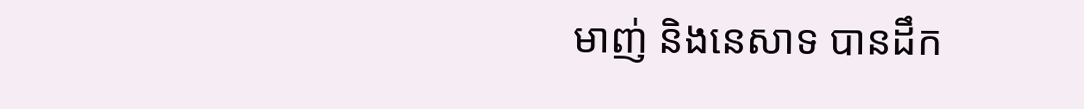មាញ់ និងនេសាទ បានដឹក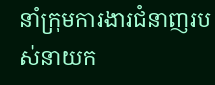នាំក្រុមការងារជំនាញរបស់នាយក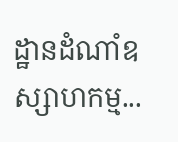ដ្ឋានដំណាំឧស្សាហកម្ម...